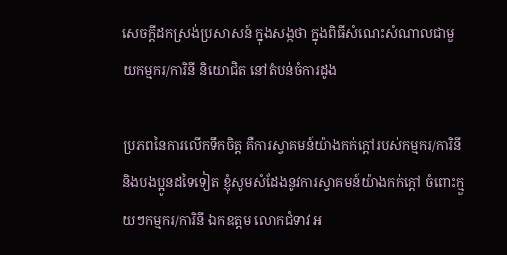សេចក្តីដកស្រង់ប្រសាសន៍ ក្នុងសង្កថា ក្នុងពិធីសំណេះសំណាលជាមួយកម្មករ/ការិនី និយោជិត នៅតំបន់ចំការដូង

ប្រភពនៃការលើកទឹកចិត្ត គឺការស្វាគមន៍យ៉ាងកក់ក្ដៅរបស់កម្មករ/ការិនី និងបងប្អូនដទៃទៀត ខ្ញុំសូមសំដែងនូវការស្វាគមន៍យ៉ាងកក់ក្ដៅ ចំពោះក្មួយៗកម្មករ/ការិនី ឯកឧត្តម លោកជំទាវ អ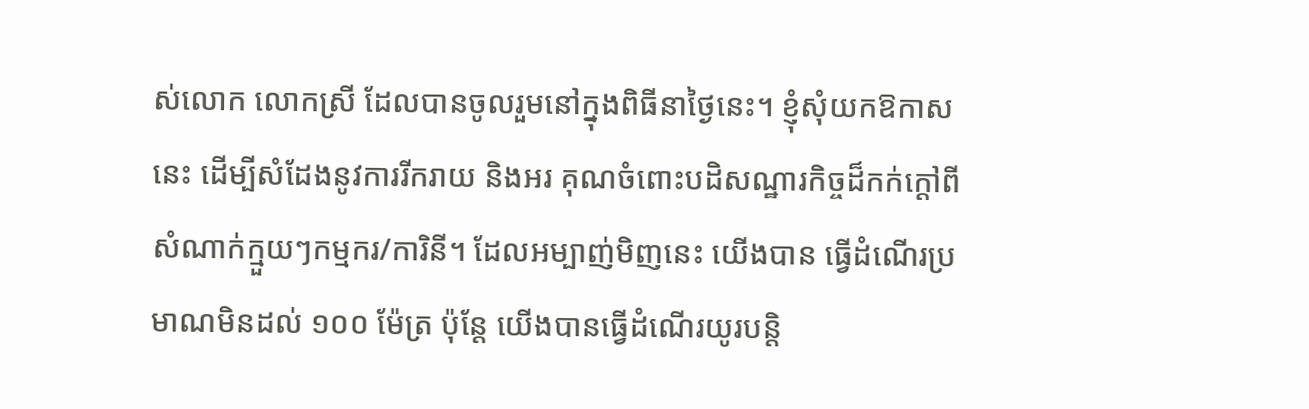ស់លោក លោកស្រី ដែលបានចូលរួមនៅក្នុងពិធីនាថ្ងៃនេះ។ ខ្ញុំសុំយកឱកាសនេះ ដើម្បីសំដែងនូវការរីករាយ និងអរ គុណចំពោះបដិសណ្ឋារកិច្ចដ៏កក់ក្ដៅពីសំណាក់ក្មួយៗកម្មករ/ការិនី។ ដែលអម្បាញ់មិញនេះ យើងបាន ធ្វើដំណើរប្រមាណមិនដល់ ១០០ ម៉ែត្រ ប៉ុន្តែ យើងបានធ្វើដំណើរយូរបន្ដិ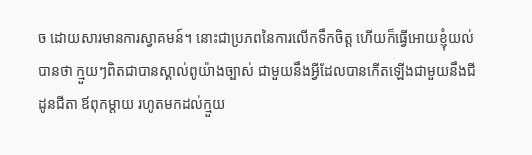ច ដោយសារមានការស្វាគមន៍។ នោះជាប្រភពនៃការលើកទឹកចិត្ត ហើយក៏ធ្វើអោយខ្ញុំយល់បានថា ក្មួយៗពិតជាបានស្គាល់ពូយ៉ាងច្បាស់ ជាមួយនឹងអ្វីដែលបានកើតឡើងជាមួយនឹងជីដូនជីតា ឪពុកម្ដាយ រហូតមកដល់ក្មួយ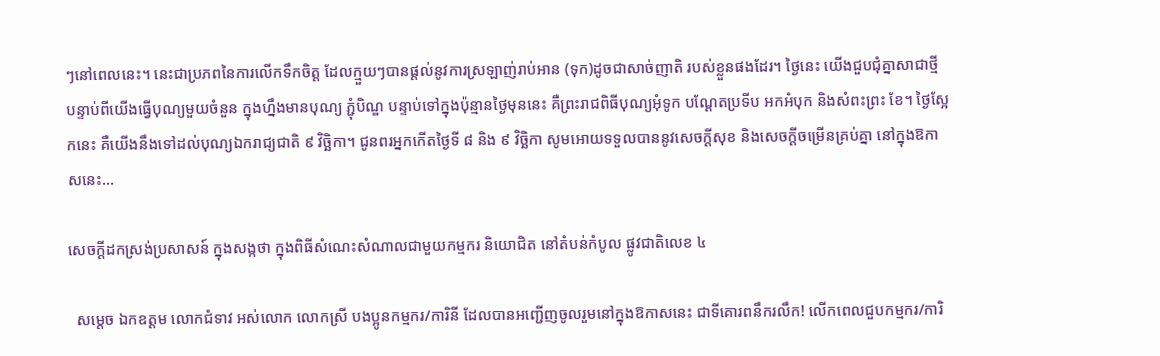ៗនៅពេលនេះ។ នេះជាប្រភពនៃការលើកទឹកចិត្ត ដែលក្មួយៗបានផ្ដល់នូវការស្រឡាញ់រាប់អាន (ទុក)ដូចជាសាច់ញាតិ របស់ខ្លួនផងដែរ។ ថ្ងៃនេះ យើងជួបជុំគ្នាសាជាថ្មី បន្ទាប់ពីយើងធ្វើបុណ្យមួយចំនួន ក្នុងហ្នឹងមានបុណ្យ ភ្ជុំបិណ្ឌ បន្ទាប់ទៅក្នុងប៉ុន្មានថ្ងៃមុននេះ គឺព្រះរាជពិធីបុណ្យអុំទូក បណ្ដែតប្រទីប អកអំបុក និងសំពះព្រះ ខែ។ ថ្ងៃស្អែកនេះ គឺយើងនឹងទៅដល់បុណ្យឯករាជ្យជាតិ ៩ វិច្ឆិកា។ ជូនពរអ្នកកើតថ្ងៃទី ៨ និង ៩ វិច្ឆិកា សូមអោយទទួលបាននូវសេចក្ដីសុខ និងសេចក្ដីចម្រើនគ្រប់គ្នា នៅក្នុងឱកាសនេះ…

សេចក្តីដកស្រង់ប្រសាសន៍ ក្នុងសង្កថា ក្នុងពិធីសំណេះសំណាលជាមួយកម្មករ និយោជិត នៅតំបន់កំបូល ផ្លូវជាតិលេខ ៤

  សម្តេច ឯកឧត្តម លោកជំទាវ អស់លោក លោកស្រី បងប្អូនកម្មករ/ការិនី ដែលបានអញ្ជើញចូលរួមនៅក្នុងឱកាសនេះ ជាទីគោរពនឹករលឹក! លើកពេលជួបកម្មករ/ការិ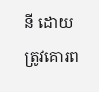នី ដោយត្រូវគោរព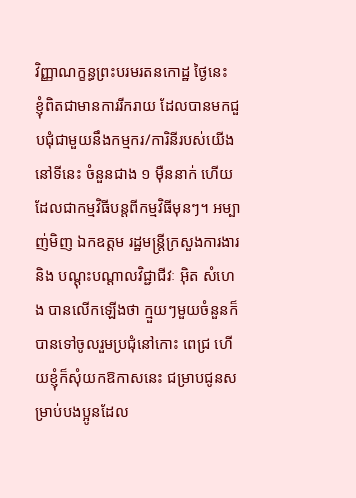វិញ្ញាណក្ខន្ធព្រះបរមរតនកោដ្ឋ ថ្ងៃនេះ ខ្ញុំពិតជាមានការរីករាយ ដែលបានមកជួបជុំជាមួយនឹងកម្មករ/ការិនីរបស់យើងនៅទីនេះ ចំនួនជាង ១ ម៉ឺននាក់ ហើយដែលជាកម្មវិធីបន្តពីកម្មវិធីមុនៗ។ អម្បាញ់មិញ ឯកឧត្តម រដ្ឋមន្ត្រីក្រសួងការងារ និង បណ្តុះបណ្តាលវិជ្ជាជីវៈ អ៊ិត សំហេង បានលើកឡើងថា ក្មួយៗមួយចំនួនក៏បានទៅចូលរួមប្រជុំនៅកោះ ពេជ្រ ហើយខ្ញុំក៏សុំយកឱកាសនេះ ជម្រាបជូនសម្រាប់បងប្អូនដែល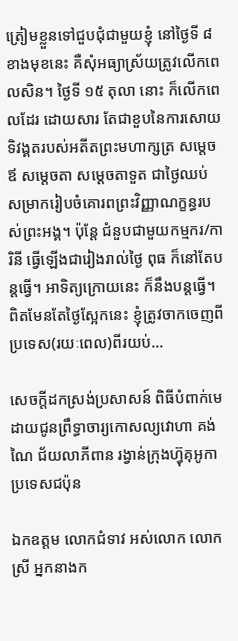ត្រៀមខ្លួនទៅជួបជុំជាមួយខ្ញុំ នៅថ្ងៃទី ៨ ខាងមុខនេះ គឺសុំអធ្យាស្រ័យត្រូវលើកពេលសិន។ ថ្ងៃទី ១៥ តុលា នោះ ក៏លើកពេលដែរ ដោយសារ តែជាខួបនៃការសោយទិវង្គតរបស់អតីតព្រះមហាក្សត្រ សម្តេចឪ សម្តេចតា សម្តេចតាទួត ជាថ្ងៃឈប់ សម្រាករៀបចំគោរពព្រះវិញ្ញាណក្ខន្ធរបស់ព្រះអង្គ។ ប៉ុន្តែ ជំនួបជាមួយកម្មករ/ការិនី ធ្វើឡើងជារៀងរាល់ថ្ងៃ ពុធ ក៏នៅតែបន្តធ្វើ។ អាទិត្យក្រោយនេះ ក៏នឹងបន្តធ្វើ។ ពិតមែនតែថ្ងៃស្អែកនេះ ខ្ញុំត្រូវចាកចេញពីប្រទេស(រយៈពេល)ពីរយប់…

សេចក្តីដកស្រង់ប្រសាសន៍ ពិធីបំពាក់មេដាយជូនព្រឹទ្ធាចារ្យកោសល្យវោហា គង់ ណៃ ជ័យលាភីពាន រង្វាន់ក្រុងហ្វ៊ុគុអូកា ប្រទេសជប៉ុន

ឯកឧត្តម លោកជំទាវ អស់លោក លោកស្រី អ្នកនាងក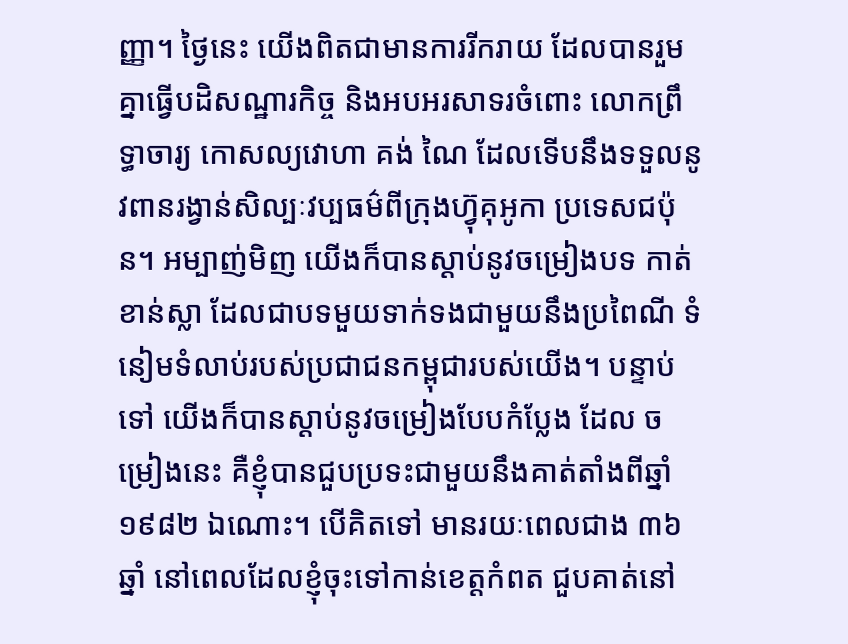ញ្ញា។ ថ្ងៃនេះ យើងពិតជាមានការរីករាយ ដែលបានរួមគ្នាធ្វើបដិសណ្ឋារកិច្ច និងអបអរសាទរចំពោះ លោកព្រឹទ្ធាចារ្យ កោសល្យវោហា គង់ ណៃ ដែលទើបនឹងទទួលនូវពានរង្វាន់សិល្បៈវប្បធម៌ពីក្រុងហ្វ៊ុគុអូកា ប្រទេសជប៉ុន។ អម្បាញ់មិញ យើងក៏បានស្ដាប់នូវចម្រៀងបទ កាត់ខាន់ស្លា ដែលជាបទមួយទាក់ទងជាមួយនឹងប្រពៃណី ទំនៀមទំលាប់របស់ប្រជាជនកម្ពុជារបស់យើង។ បន្ទាប់ទៅ យើងក៏បានស្ដាប់នូវចម្រៀងបែបកំប្លែង ដែល ចម្រៀងនេះ គឺខ្ញុំបានជួបប្រទះជាមួយនឹងគាត់តាំងពីឆ្នាំ ១៩៨២ ឯណោះ។ បើគិតទៅ មានរយៈពេលជាង ៣៦ ឆ្នាំ នៅពេលដែលខ្ញុំចុះទៅកាន់ខេត្តកំពត ជួបគាត់នៅ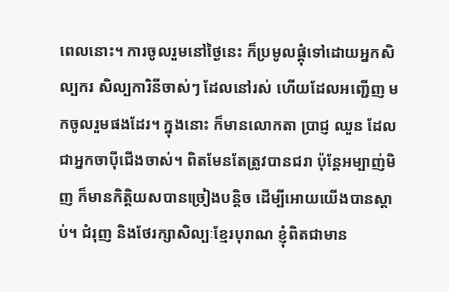ពេលនោះ។ ការចូលរួមនៅថ្ងៃនេះ ក៏ប្រមូលផ្ដុំទៅដោយអ្នកសិល្បករ សិល្បការិនីចាស់ៗ ដែលនៅរស់ ហើយដែលអញ្ជើញ មកចូលរួមផងដែរ។ ក្នុងនោះ ក៏មានលោកតា ប្រាជ្ញ ឈួន ដែលជាអ្នកចាប៉ីជើងចាស់។ ពិតមែនតែត្រូវបានជរា ប៉ុន្តែអម្បាញ់មិញ ក៏មានកិត្តិយសបានច្រៀងបន្ដិច ដើម្បីអោយយើងបានស្ដាប់។ ជំរុញ និងថែរក្សាសិល្បៈខ្មែរបុរាណ ខ្ញុំពិតជាមាន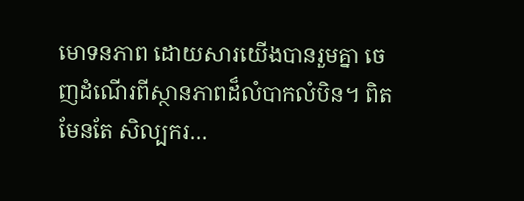មោទនភាព ដោយសារយើងបានរួមគ្នា ចេញដំណើរពីស្ថានភាពដ៏លំបាកលំបិន។ ពិតមែនតែ សិល្បករ…